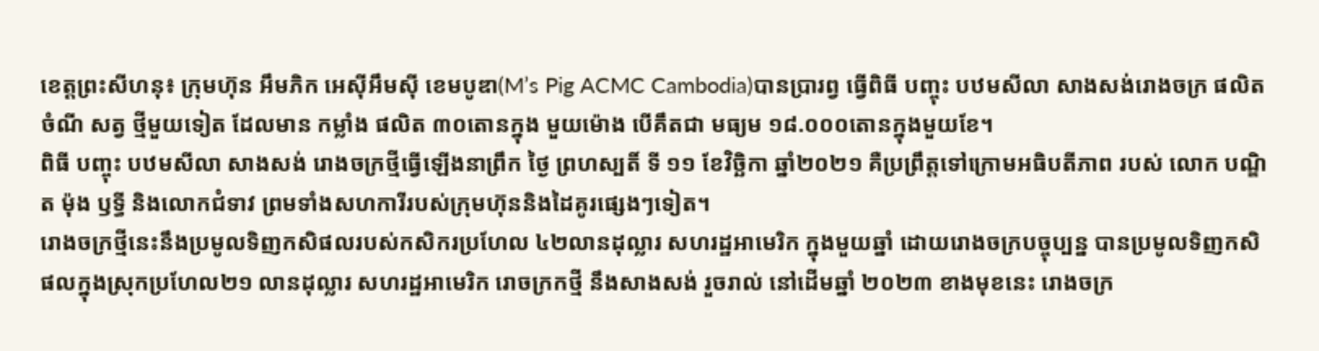ខេត្តព្រះសីហនុ៖ ក្រុមហ៊ុន អឹមភិក អេស៊ីអឹមស៊ី ខេមបូឌា(M’s Pig ACMC Cambodia)បានប្រារព្វ ធ្វើពិធី បញ្ចុះ បឋមសីលា សាងសង់រោងចក្រ ផលិត ចំណី សត្វ ថ្មីមួយទៀត ដែលមាន កម្លាំង ផលិត ៣០តោនក្នុង មួយម៉ោង បើគឹតជា មធ្យម ១៨.០០០តោនក្នុងមួយខែ។
ពិធី បញ្ចុះ បឋមសីលា សាងសង់ រោងចក្រថ្មីធ្វើឡើងនាព្រឹក ថ្ងៃ ព្រហស្បតិ៍ ទី ១១ ខែវិច្ឆិកា ឆ្នាំ២០២១ គឺប្រព្រឹត្តទៅក្រោមអធិបតីភាព របស់ លោក បណ្ឌិត ម៉ុង ឫទ្ធី និងលោកជំទាវ ព្រមទាំងសហការីរបស់ក្រុមហ៊ុននិងដៃគូរផ្សេងៗទៀត។
រោងចក្រថ្មីនេះនឹងប្រមូលទិញកសិផលរបស់កសិករប្រហែល ៤២លានដុល្លារ សហរដ្ឋអាមេរិក ក្នុងមួយឆ្នាំ ដោយរោងចក្របច្ចុប្បន្ន បានប្រមូលទិញកសិផលក្នុងស្រុកប្រហែល២១ លានដុល្លារ សហរដ្ឋអាមេរិក រោចក្រកថ្មី នឹងសាងសង់ រួចរាល់ នៅដើមឆ្នាំ ២០២៣ ខាងមុខនេះ រោងចក្រ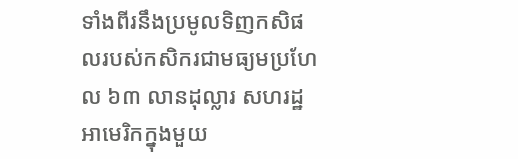ទាំងពីរនឹងប្រមូលទិញកសិផលរបស់កសិករជាមធ្យមប្រហែល ៦៣ លានដុល្លារ សហរដ្ឋអាមេរិកក្នុងមួយ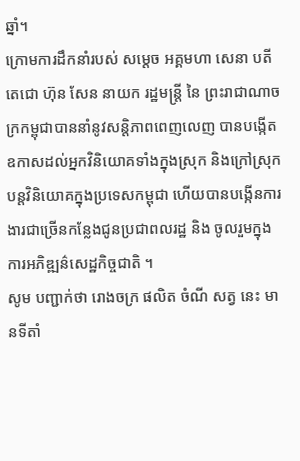ឆ្នាំ។
ក្រោមការដឹកនាំរបស់ សម្តេច អគ្គមហា សេនា បតីតេជោ ហ៊ុន សែន នាយក រដ្ឋមន្ត្រី នៃ ព្រះរាជាណាចក្រកម្ពុជាបាននាំនូវសន្តិភាពពេញលេញ បានបង្កើតឧកាសដល់អ្នកវិនិយោគទាំងក្នុងស្រុក និងក្រៅស្រុកបន្តវិនិយោគក្នុងប្រទេសកម្ពុជា ហើយបានបង្កើនការងារជាច្រើនកន្លែងជូនប្រជាពលរដ្ឋ និង ចូលរួមក្នុងការអភិឌ្ឍន៌សេដ្ឋកិច្ចជាតិ ។
សូម បញ្ជាក់ថា រោងចក្រ ផលិត ចំណី សត្វ នេះ មានទីតាំ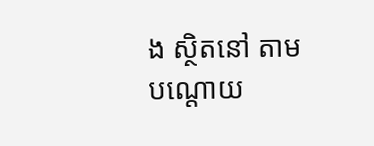ង ស្ថិតនៅ តាម បណ្តោយ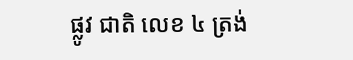ផ្លូវ ជាតិ លេខ ៤ ត្រង់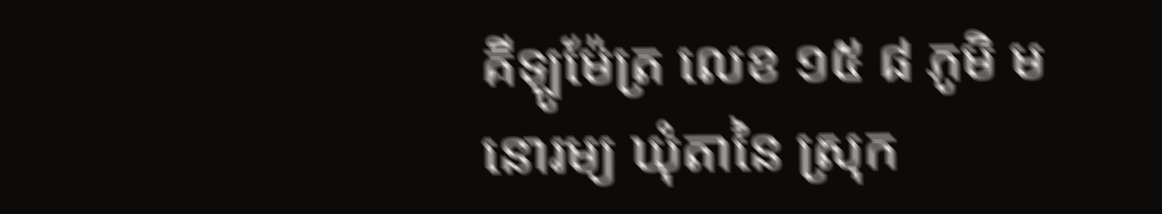គីឡូម៉ែត្រ លេខ ១៥ ៨ ភូមិ មនោរម្យ ឃុំតានៃ ស្រុក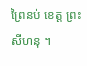ព្រៃនប់ ខេត្ត ព្រះសីហនុ ។